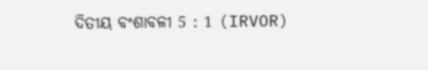ଦିତୀୟ ବଂଶାବଳୀ 5 : 1 (IRVOR)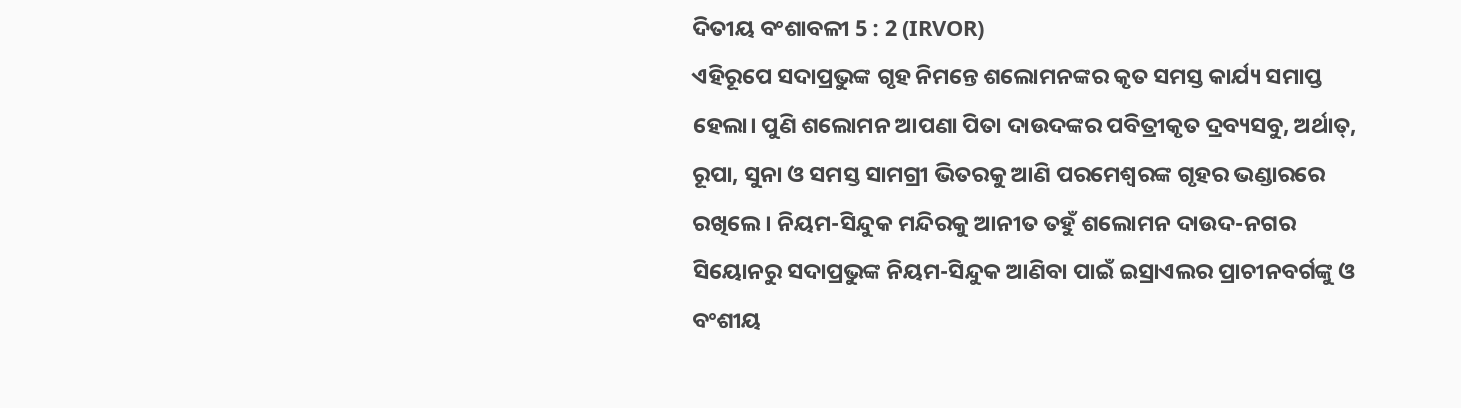ଦିତୀୟ ବଂଶାବଳୀ 5 : 2 (IRVOR)
ଏହିରୂପେ ସଦାପ୍ରଭୁଙ୍କ ଗୃହ ନିମନ୍ତେ ଶଲୋମନଙ୍କର କୃତ ସମସ୍ତ କାର୍ଯ୍ୟ ସମାପ୍ତ ହେଲା। ପୁଣି ଶଲୋମନ ଆପଣା ପିତା ଦାଉଦଙ୍କର ପବିତ୍ରୀକୃତ ଦ୍ରବ୍ୟସବୁ, ଅର୍ଥାତ୍, ରୂପା, ସୁନା ଓ ସମସ୍ତ ସାମଗ୍ରୀ ଭିତରକୁ ଆଣି ପରମେଶ୍ୱରଙ୍କ ଗୃହର ଭଣ୍ଡାରରେ ରଖିଲେ। ନିୟମ-ସିନ୍ଦୁକ ମନ୍ଦିରକୁ ଆନୀତ ତହୁଁ ଶଲୋମନ ଦାଉଦ-ନଗର ସିୟୋନରୁ ସଦାପ୍ରଭୁଙ୍କ ନିୟମ-ସିନ୍ଦୁକ ଆଣିବା ପାଇଁ ଇସ୍ରାଏଲର ପ୍ରାଚୀନବର୍ଗଙ୍କୁ ଓ ବଂଶୀୟ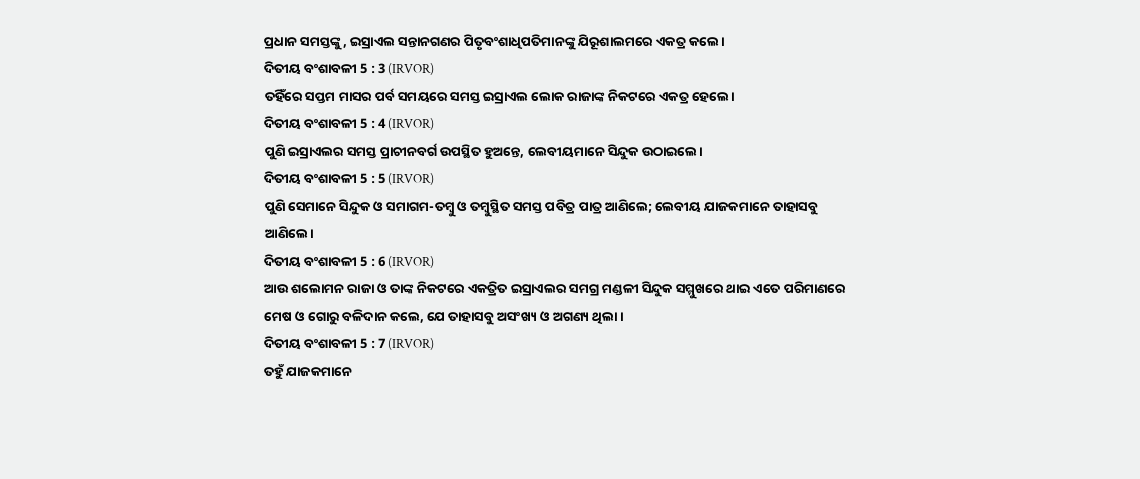ପ୍ରଧାନ ସମସ୍ତଙ୍କୁ, ଇସ୍ରାଏଲ ସନ୍ତାନଗଣର ପିତୃବଂଶାଧିପତିମାନଙ୍କୁ ଯିରୂଶାଲମରେ ଏକତ୍ର କଲେ।
ଦିତୀୟ ବଂଶାବଳୀ 5 : 3 (IRVOR)
ତହିଁରେ ସପ୍ତମ ମାସର ପର୍ବ ସମୟରେ ସମସ୍ତ ଇସ୍ରାଏଲ ଲୋକ ରାଜାଙ୍କ ନିକଟରେ ଏକତ୍ର ହେଲେ।
ଦିତୀୟ ବଂଶାବଳୀ 5 : 4 (IRVOR)
ପୁଣି ଇସ୍ରାଏଲର ସମସ୍ତ ପ୍ରାଚୀନବର୍ଗ ଉପସ୍ଥିତ ହୁଅନ୍ତେ, ଲେବୀୟମାନେ ସିନ୍ଦୁକ ଉଠାଇଲେ।
ଦିତୀୟ ବଂଶାବଳୀ 5 : 5 (IRVOR)
ପୁଣି ସେମାନେ ସିନ୍ଦୁକ ଓ ସମାଗମ-ତମ୍ବୁ ଓ ତମ୍ବୁସ୍ଥିତ ସମସ୍ତ ପବିତ୍ର ପାତ୍ର ଆଣିଲେ; ଲେବୀୟ ଯାଜକମାନେ ତାହାସବୁ ଆଣିଲେ।
ଦିତୀୟ ବଂଶାବଳୀ 5 : 6 (IRVOR)
ଆଉ ଶଲୋମନ ରାଜା ଓ ତାଙ୍କ ନିକଟରେ ଏକତ୍ରିତ ଇସ୍ରାଏଲର ସମଗ୍ର ମଣ୍ଡଳୀ ସିନ୍ଦୁକ ସମ୍ମୁଖରେ ଥାଇ ଏତେ ପରିମାଣରେ ମେଷ ଓ ଗୋରୁ ବଳିଦାନ କଲେ, ଯେ ତାହାସବୁ ଅସଂଖ୍ୟ ଓ ଅଗଣ୍ୟ ଥିଲା।
ଦିତୀୟ ବଂଶାବଳୀ 5 : 7 (IRVOR)
ତହୁଁ ଯାଜକମାନେ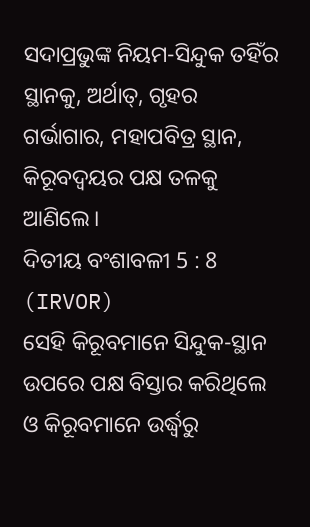ସଦାପ୍ରଭୁଙ୍କ ନିୟମ-ସିନ୍ଦୁକ ତହିଁର ସ୍ଥାନକୁ, ଅର୍ଥାତ୍, ଗୃହର ଗର୍ଭାଗାର, ମହାପବିତ୍ର ସ୍ଥାନ, କିରୂବଦ୍ୱୟର ପକ୍ଷ ତଳକୁ ଆଣିଲେ।
ଦିତୀୟ ବଂଶାବଳୀ 5 : 8 (IRVOR)
ସେହି କିରୂବମାନେ ସିନ୍ଦୁକ-ସ୍ଥାନ ଉପରେ ପକ୍ଷ ବିସ୍ତାର କରିଥିଲେ ଓ କିରୂବମାନେ ଉର୍ଦ୍ଧ୍ୱରୁ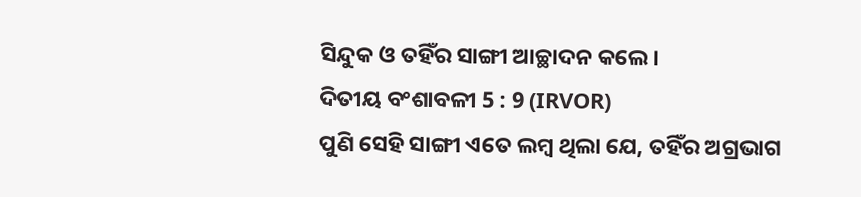ସିନ୍ଦୁକ ଓ ତହିଁର ସାଙ୍ଗୀ ଆଚ୍ଛାଦନ କଲେ।
ଦିତୀୟ ବଂଶାବଳୀ 5 : 9 (IRVOR)
ପୁଣି ସେହି ସାଙ୍ଗୀ ଏତେ ଲମ୍ବ ଥିଲା ଯେ, ତହିଁର ଅଗ୍ରଭାଗ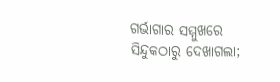ଗର୍ଭାଗାର ସମ୍ମୁଖରେ ସିନ୍ଦୁକଠାରୁ ଦେଖାଗଲା;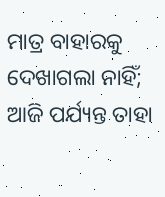ମାତ୍ର ବାହାରକୁ ଦେଖାଗଲା ନାହିଁ; ଆଜି ପର୍ଯ୍ୟନ୍ତ ତାହା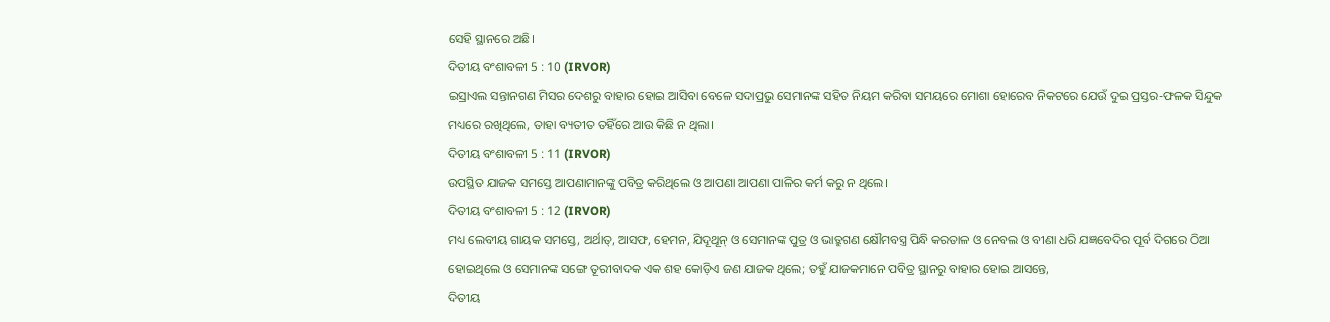ସେହି ସ୍ଥାନରେ ଅଛି।
ଦିତୀୟ ବଂଶାବଳୀ 5 : 10 (IRVOR)
ଇସ୍ରାଏଲ ସନ୍ତାନଗଣ ମିସର ଦେଶରୁ ବାହାର ହୋଇ ଆସିବା ବେଳେ ସଦାପ୍ରଭୁ ସେମାନଙ୍କ ସହିତ ନିୟମ କରିବା ସମୟରେ ମୋଶା ହୋରେବ ନିକଟରେ ଯେଉଁ ଦୁଇ ପ୍ରସ୍ତର-ଫଳକ ସିନ୍ଦୁକ ମଧ୍ୟରେ ରଖିଥିଲେ, ତାହା ବ୍ୟତୀତ ତହିଁରେ ଆଉ କିଛି ନ ଥିଲା।
ଦିତୀୟ ବଂଶାବଳୀ 5 : 11 (IRVOR)
ଉପସ୍ଥିତ ଯାଜକ ସମସ୍ତେ ଆପଣାମାନଙ୍କୁ ପବିତ୍ର କରିଥିଲେ ଓ ଆପଣା ଆପଣା ପାଳିର କର୍ମ କରୁ ନ ଥିଲେ।
ଦିତୀୟ ବଂଶାବଳୀ 5 : 12 (IRVOR)
ମଧ୍ୟ ଲେବୀୟ ଗାୟକ ସମସ୍ତେ, ଅର୍ଥାତ୍, ଆସଫ, ହେମନ, ଯିଦୂଥୂନ୍ ଓ ସେମାନଙ୍କ ପୁତ୍ର ଓ ଭାତ୍ରୁଗଣ କ୍ଷୌମବସ୍ତ୍ର ପିନ୍ଧି କରତାଳ ଓ ନେବଲ ଓ ବୀଣା ଧରି ଯଜ୍ଞବେଦିର ପୂର୍ବ ଦିଗରେ ଠିଆ ହୋଇଥିଲେ ଓ ସେମାନଙ୍କ ସଙ୍ଗେ ତୂରୀବାଦକ ଏକ ଶହ କୋଡ଼ିଏ ଜଣ ଯାଜକ ଥିଲେ; ତହୁଁ ଯାଜକମାନେ ପବିତ୍ର ସ୍ଥାନରୁ ବାହାର ହୋଇ ଆସନ୍ତେ,
ଦିତୀୟ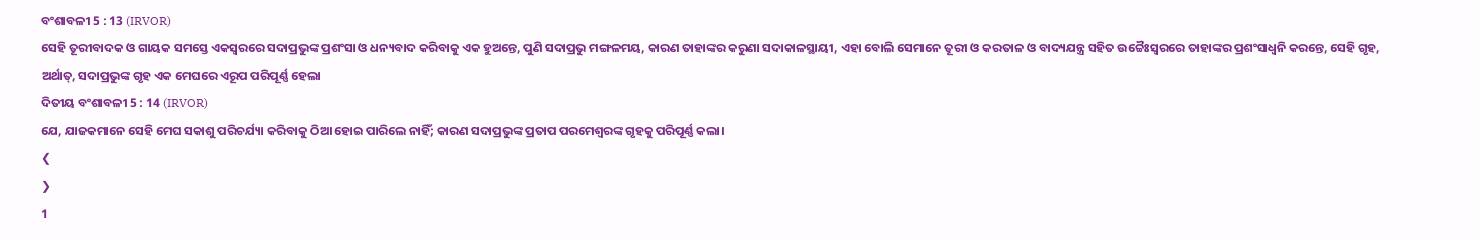ବଂଶାବଳୀ 5 : 13 (IRVOR)
ସେହି ତୂରୀବାଦକ ଓ ଗାୟକ ସମସ୍ତେ ଏକସ୍ୱରରେ ସଦାପ୍ରଭୁଙ୍କ ପ୍ରଶଂସା ଓ ଧନ୍ୟବାଦ କରିବାକୁ ଏକ ହୁଅନ୍ତେ, ପୁଣି ସଦାପ୍ରଭୁ ମଙ୍ଗଳମୟ, କାରଣ ତାହାଙ୍କର କରୁଣା ସଦାକାଳସ୍ଥାୟୀ, ଏହା ବୋଲି ସେମାନେ ତୂରୀ ଓ କରତାଳ ଓ ବାଦ୍ୟଯନ୍ତ୍ର ସହିତ ଉଚ୍ଚୈଃସ୍ୱରରେ ତାହାଙ୍କର ପ୍ରଶଂସାଧ୍ୱନି କରନ୍ତେ, ସେହି ଗୃହ, ଅର୍ଥାତ୍, ସଦାପ୍ରଭୁଙ୍କ ଗୃହ ଏକ ମେଘରେ ଏରୂପ ପରିପୂର୍ଣ୍ଣ ହେଲା
ଦିତୀୟ ବଂଶାବଳୀ 5 : 14 (IRVOR)
ଯେ, ଯାଜକମାନେ ସେହି ମେଘ ସକାଶୁ ପରିଚର୍ଯ୍ୟା କରିବାକୁ ଠିଆ ହୋଇ ପାରିଲେ ନାହିଁ; କାରଣ ସଦାପ୍ରଭୁଙ୍କ ପ୍ରତାପ ପରମେଶ୍ୱରଙ୍କ ଗୃହକୁ ପରିପୂର୍ଣ୍ଣ କଲା।
❮
❯
1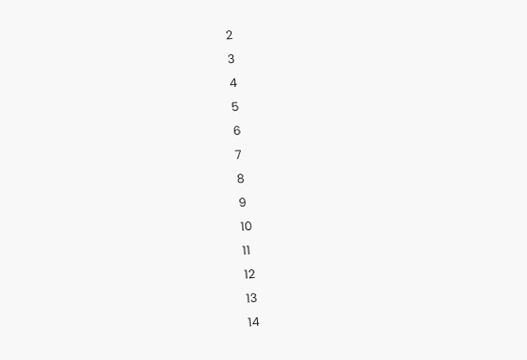2
3
4
5
6
7
8
9
10
11
12
13
14